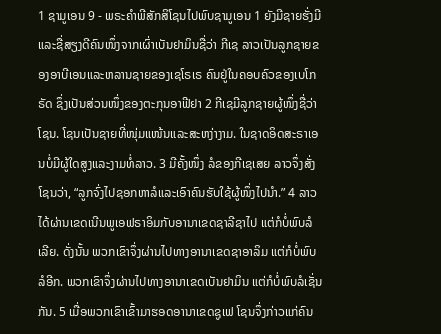1 ຊາມູເອນ 9 - ພຣະຄຳພີສັກສິໂຊນໄປພົບຊາມູເອນ 1 ຍັງມີຊາຍຮັ່ງມີແລະຊື່ສຽງດີຄົນໜຶ່ງຈາກເຜົ່າເບັນຢາມິນຊື່ວ່າ ກີເຊ ລາວເປັນລູກຊາຍຂອງອາບີເອນແລະຫລານຊາຍຂອງເຊໂຣເຣ ຄົນຢູ່ໃນຄອບຄົວຂອງເບໂກຣັດ ຊຶ່ງເປັນສ່ວນໜຶ່ງຂອງຕະກຸນອາຟີຢາ 2 ກີເຊມີລູກຊາຍຜູ້ໜຶ່ງຊື່ວ່າ ໂຊນ. ໂຊນເປັນຊາຍທີ່ໜຸ່ມແໜ້ນແລະສະຫງ່າງາມ. ໃນຊາດອິດສະຣາເອນບໍ່ມີຜູ້ໃດສູງແລະງາມທໍ່ລາວ. 3 ມີຄັ້ງໜຶ່ງ ລໍຂອງກີເຊເສຍ ລາວຈຶ່ງສັ່ງໂຊນວ່າ, “ລູກຈົ່ງໄປຊອກຫາລໍແລະເອົາຄົນຮັບໃຊ້ຜູ້ໜຶ່ງໄປນຳ.” 4 ລາວໄດ້ຜ່ານເຂດເນີນພູເອຟຣາອິມກັບອານາເຂດຊາລີຊາໄປ ແຕ່ກໍບໍ່ພົບລໍເລີຍ. ດັ່ງນັ້ນ ພວກເຂົາຈຶ່ງຜ່ານໄປທາງອານາເຂດຊາອາລິມ ແຕ່ກໍບໍ່ພົບລໍອີກ. ພວກເຂົາຈຶ່ງຜ່ານໄປທາງອານາເຂດເບັນຢາມິນ ແຕ່ກໍບໍ່ພົບລໍເຊັ່ນກັນ. 5 ເມື່ອພວກເຂົາເຂົ້າມາຮອດອານາເຂດຊູເຟ ໂຊນຈຶ່ງກ່າວແກ່ຄົນ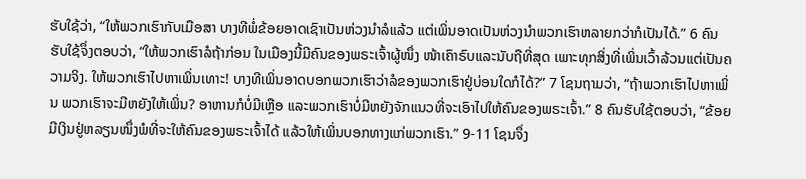ຮັບໃຊ້ວ່າ, “ໃຫ້ພວກເຮົາກັບເມືອສາ ບາງທີພໍ່ຂ້ອຍອາດເຊົາເປັນຫ່ວງນຳລໍແລ້ວ ແຕ່ເພິ່ນອາດເປັນຫ່ວງນຳພວກເຮົາຫລາຍກວ່າກໍເປັນໄດ້.” 6 ຄົນຮັບໃຊ້ຈຶ່ງຕອບວ່າ, “ໃຫ້ພວກເຮົາລໍຖ້າກ່ອນ ໃນເມືອງນີ້ມີຄົນຂອງພຣະເຈົ້າຜູ້ໜຶ່ງ ໜ້າເຄົາຣົບແລະນັບຖືທີ່ສຸດ ເພາະທຸກສິ່ງທີ່ເພິ່ນເວົ້າລ້ວນແຕ່ເປັນຄວາມຈິງ. ໃຫ້ພວກເຮົາໄປຫາເພິ່ນເທາະ! ບາງທີເພິ່ນອາດບອກພວກເຮົາວ່າລໍຂອງພວກເຮົາຢູ່ບ່ອນໃດກໍໄດ້?” 7 ໂຊນຖາມວ່າ, “ຖ້າພວກເຮົາໄປຫາເພິ່ນ ພວກເຮົາຈະມີຫຍັງໃຫ້ເພິ່ນ? ອາຫານກໍບໍ່ມີເຫຼືອ ແລະພວກເຮົາບໍ່ມີຫຍັງຈັກແນວທີ່ຈະເອົາໄປໃຫ້ຄົນຂອງພຣະເຈົ້າ.” 8 ຄົນຮັບໃຊ້ຕອບວ່າ, “ຂ້ອຍມີເງິນຢູ່ຫລຽນໜຶ່ງພໍທີ່ຈະໃຫ້ຄົນຂອງພຣະເຈົ້າໄດ້ ແລ້ວໃຫ້ເພິ່ນບອກທາງແກ່ພວກເຮົາ.” 9-11 ໂຊນຈຶ່ງ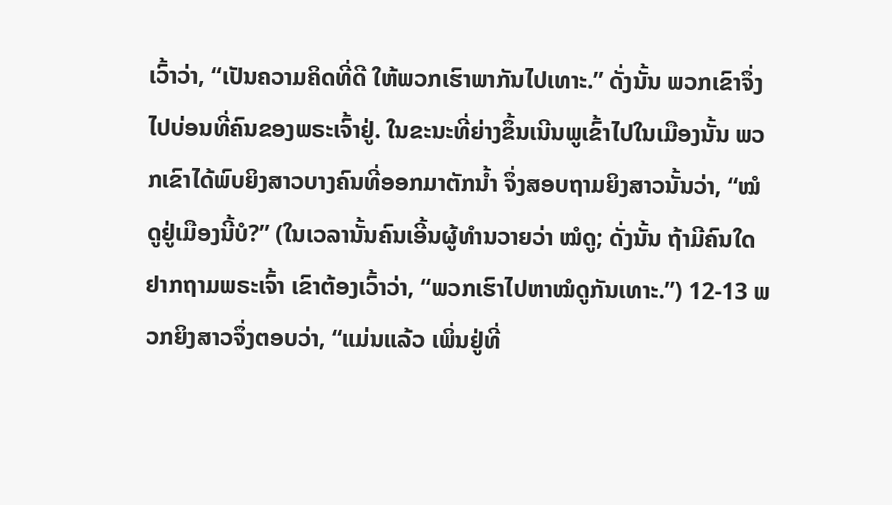ເວົ້າວ່າ, “ເປັນຄວາມຄິດທີ່ດີ ໃຫ້ພວກເຮົາພາກັນໄປເທາະ.” ດັ່ງນັ້ນ ພວກເຂົາຈຶ່ງໄປບ່ອນທີ່ຄົນຂອງພຣະເຈົ້າຢູ່. ໃນຂະນະທີ່ຍ່າງຂຶ້ນເນີນພູເຂົ້າໄປໃນເມືອງນັ້ນ ພວກເຂົາໄດ້ພົບຍິງສາວບາງຄົນທີ່ອອກມາຕັກນໍ້າ ຈຶ່ງສອບຖາມຍິງສາວນັ້ນວ່າ, “ໝໍດູຢູ່ເມືອງນີ້ບໍ?” (ໃນເວລານັ້ນຄົນເອີ້ນຜູ້ທຳນວາຍວ່າ ໝໍດູ; ດັ່ງນັ້ນ ຖ້າມີຄົນໃດຢາກຖາມພຣະເຈົ້າ ເຂົາຕ້ອງເວົ້າວ່າ, “ພວກເຮົາໄປຫາໝໍດູກັນເທາະ.”) 12-13 ພວກຍິງສາວຈຶ່ງຕອບວ່າ, “ແມ່ນແລ້ວ ເພິ່ນຢູ່ທີ່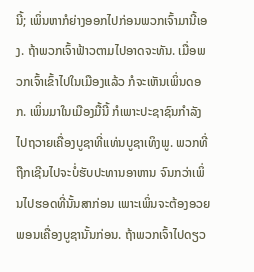ນີ້; ເພິ່ນຫາກໍຍ່າງອອກໄປກ່ອນພວກເຈົ້າມານີ້ເອງ. ຖ້າພວກເຈົ້າຟ້າວຕາມໄປອາດຈະທັນ. ເມື່ອພວກເຈົ້າເຂົ້າໄປໃນເມືອງແລ້ວ ກໍຈະເຫັນເພິ່ນດອກ. ເພິ່ນມາໃນເມືອງມື້ນີ້ ກໍເພາະປະຊາຊົນກຳລັງໄປຖວາຍເຄື່ອງບູຊາທີ່ແທ່ນບູຊາເທິງພູ. ພວກທີ່ຖືກເຊີນໄປຈະບໍ່ຮັບປະທານອາຫານ ຈົນກວ່າເພິ່ນໄປຮອດທີ່ນັ້ນສາກ່ອນ ເພາະເພິ່ນຈະຕ້ອງອວຍພອນເຄື່ອງບູຊານັ້ນກ່ອນ. ຖ້າພວກເຈົ້າໄປດຽວ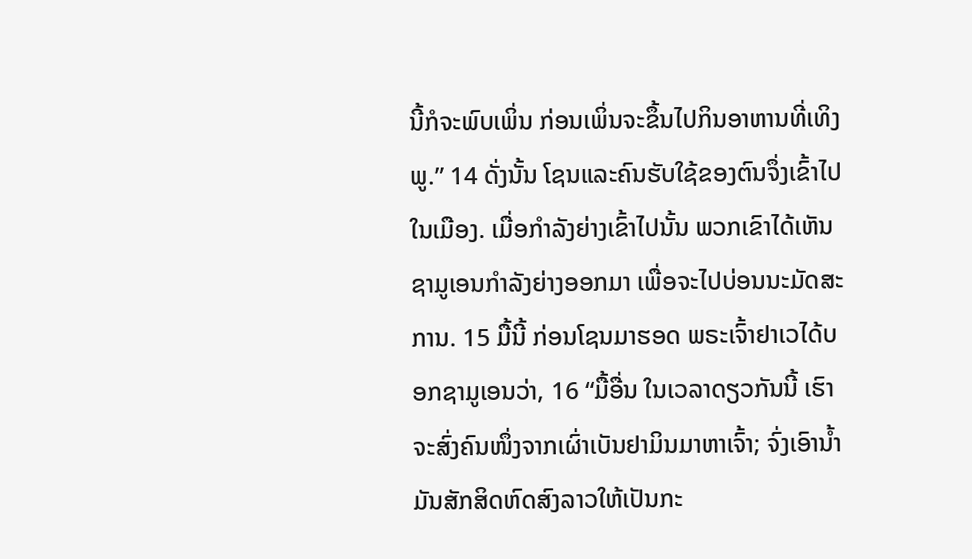ນີ້ກໍຈະພົບເພິ່ນ ກ່ອນເພິ່ນຈະຂຶ້ນໄປກິນອາຫານທີ່ເທິງພູ.” 14 ດັ່ງນັ້ນ ໂຊນແລະຄົນຮັບໃຊ້ຂອງຕົນຈຶ່ງເຂົ້າໄປໃນເມືອງ. ເມື່ອກຳລັງຍ່າງເຂົ້າໄປນັ້ນ ພວກເຂົາໄດ້ເຫັນຊາມູເອນກຳລັງຍ່າງອອກມາ ເພື່ອຈະໄປບ່ອນນະມັດສະການ. 15 ມື້ນີ້ ກ່ອນໂຊນມາຮອດ ພຣະເຈົ້າຢາເວໄດ້ບອກຊາມູເອນວ່າ, 16 “ມື້ອື່ນ ໃນເວລາດຽວກັນນີ້ ເຮົາຈະສົ່ງຄົນໜຶ່ງຈາກເຜົ່າເບັນຢາມິນມາຫາເຈົ້າ; ຈົ່ງເອົານໍ້າມັນສັກສິດຫົດສົງລາວໃຫ້ເປັນກະ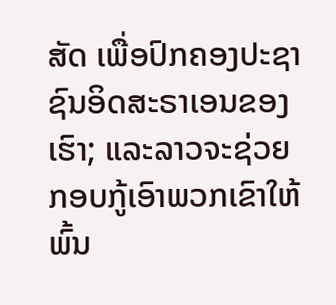ສັດ ເພື່ອປົກຄອງປະຊາຊົນອິດສະຣາເອນຂອງເຮົາ; ແລະລາວຈະຊ່ວຍກອບກູ້ເອົາພວກເຂົາໃຫ້ພົ້ນ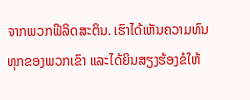ຈາກພວກຟີລິດສະຕິນ. ເຮົາໄດ້ເຫັນຄວາມທົນທຸກຂອງພວກເຂົາ ແລະໄດ້ຍິນສຽງຮ້ອງຂໍໃຫ້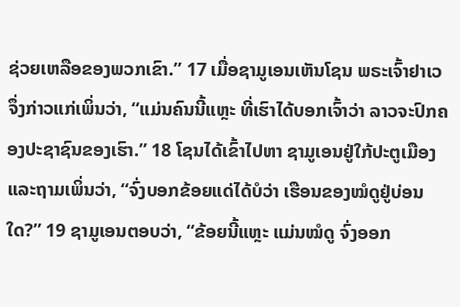ຊ່ວຍເຫລືອຂອງພວກເຂົາ.” 17 ເມື່ອຊາມູເອນເຫັນໂຊນ ພຣະເຈົ້າຢາເວຈຶ່ງກ່າວແກ່ເພິ່ນວ່າ, “ແມ່ນຄົນນີ້ແຫຼະ ທີ່ເຮົາໄດ້ບອກເຈົ້າວ່າ ລາວຈະປົກຄອງປະຊາຊົນຂອງເຮົາ.” 18 ໂຊນໄດ້ເຂົ້າໄປຫາ ຊາມູເອນຢູ່ໃກ້ປະຕູເມືອງ ແລະຖາມເພິ່ນວ່າ, “ຈົ່ງບອກຂ້ອຍແດ່ໄດ້ບໍວ່າ ເຮືອນຂອງໝໍດູຢູ່ບ່ອນໃດ?” 19 ຊາມູເອນຕອບວ່າ, “ຂ້ອຍນີ້ແຫຼະ ແມ່ນໝໍດູ ຈົ່ງອອກ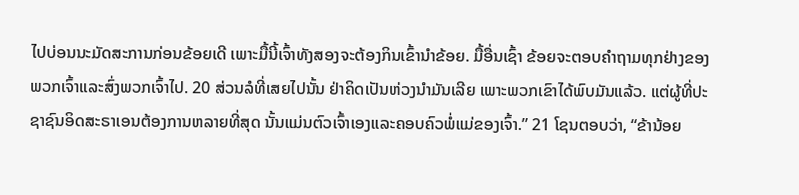ໄປບ່ອນນະມັດສະການກ່ອນຂ້ອຍເດີ ເພາະມື້ນີ້ເຈົ້າທັງສອງຈະຕ້ອງກິນເຂົ້ານຳຂ້ອຍ. ມື້ອື່ນເຊົ້າ ຂ້ອຍຈະຕອບຄຳຖາມທຸກຢ່າງຂອງພວກເຈົ້າແລະສົ່ງພວກເຈົ້າໄປ. 20 ສ່ວນລໍທີ່ເສຍໄປນັ້ນ ຢ່າຄິດເປັນຫ່ວງນຳມັນເລີຍ ເພາະພວກເຂົາໄດ້ພົບມັນແລ້ວ. ແຕ່ຜູ້ທີ່ປະຊາຊົນອິດສະຣາເອນຕ້ອງການຫລາຍທີ່ສຸດ ນັ້ນແມ່ນຕົວເຈົ້າເອງແລະຄອບຄົວພໍ່ແມ່ຂອງເຈົ້າ.” 21 ໂຊນຕອບວ່າ, “ຂ້ານ້ອຍ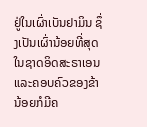ຢູ່ໃນເຜົ່າເບັນຢາມິນ ຊຶ່ງເປັນເຜົ່ານ້ອຍທີ່ສຸດໃນຊາດອິດສະຣາເອນ ແລະຄອບຄົວຂອງຂ້ານ້ອຍກໍມີຄ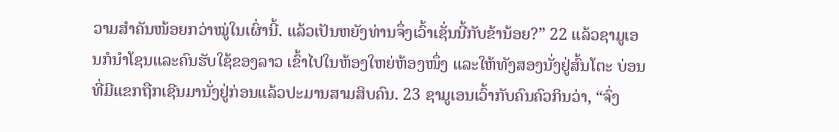ວາມສຳຄັນໜ້ອຍກວ່າໝູ່ໃນເຜົ່ານີ້. ແລ້ວເປັນຫຍັງທ່ານຈຶ່ງເວົ້າເຊັ່ນນີ້ກັບຂ້ານ້ອຍ?” 22 ແລ້ວຊາມູເອນກໍນຳໂຊນແລະຄົນຮັບໃຊ້ຂອງລາວ ເຂົ້າໄປໃນຫ້ອງໃຫຍ່ຫ້ອງໜຶ່ງ ແລະໃຫ້ທັງສອງນັ່ງຢູ່ສົ້ນໂຕະ ບ່ອນທີ່ມີແຂກຖືກເຊີນມານັ່ງຢູ່ກ່ອນແລ້ວປະມານສາມສິບຄົນ. 23 ຊາມູເອນເວົ້າກັບຄົນຄົວກິນວ່າ, “ຈົ່ງ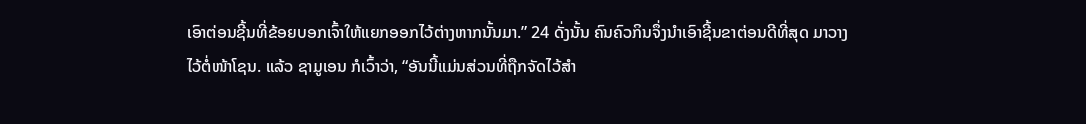ເອົາຕ່ອນຊີ້ນທີ່ຂ້ອຍບອກເຈົ້າໃຫ້ແຍກອອກໄວ້ຕ່າງຫາກນັ້ນມາ.” 24 ດັ່ງນັ້ນ ຄົນຄົວກິນຈຶ່ງນຳເອົາຊີ້ນຂາຕ່ອນດີທີ່ສຸດ ມາວາງໄວ້ຕໍ່ໜ້າໂຊນ. ແລ້ວ ຊາມູເອນ ກໍເວົ້າວ່າ, “ອັນນີ້ແມ່ນສ່ວນທີ່ຖືກຈັດໄວ້ສຳ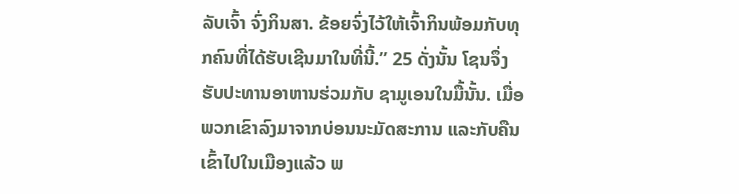ລັບເຈົ້າ ຈົ່ງກິນສາ. ຂ້ອຍຈົ່ງໄວ້ໃຫ້ເຈົ້າກິນພ້ອມກັບທຸກຄົນທີ່ໄດ້ຮັບເຊີນມາໃນທີ່ນີ້.” 25 ດັ່ງນັ້ນ ໂຊນຈຶ່ງຮັບປະທານອາຫານຮ່ວມກັບ ຊາມູເອນໃນມື້ນັ້ນ. ເມື່ອພວກເຂົາລົງມາຈາກບ່ອນນະມັດສະການ ແລະກັບຄືນເຂົ້າໄປໃນເມືອງແລ້ວ ພ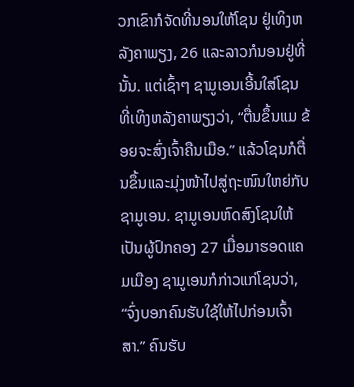ວກເຂົາກໍຈັດທີ່ນອນໃຫ້ໂຊນ ຢູ່ເທິງຫລັງຄາພຽງ, 26 ແລະລາວກໍນອນຢູ່ທີ່ນັ້ນ. ແຕ່ເຊົ້າໆ ຊາມູເອນເອີ້ນໃສ່ໂຊນທີ່ເທິງຫລັງຄາພຽງວ່າ, “ຕື່ນຂຶ້ນແມ ຂ້ອຍຈະສົ່ງເຈົ້າຄືນເມືອ.” ແລ້ວໂຊນກໍຕື່ນຂຶ້ນແລະມຸ່ງໜ້າໄປສູ່ຖະໜົນໃຫຍ່ກັບ ຊາມູເອນ. ຊາມູເອນຫົດສົງໂຊນໃຫ້ເປັນຜູ້ປົກຄອງ 27 ເມື່ອມາຮອດແຄມເມືອງ ຊາມູເອນກໍກ່າວແກ່ໂຊນວ່າ, “ຈົ່ງບອກຄົນຮັບໃຊ້ໃຫ້ໄປກ່ອນເຈົ້າສາ.” ຄົນຮັບ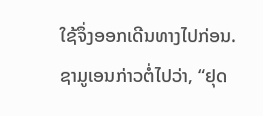ໃຊ້ຈຶ່ງອອກເດີນທາງໄປກ່ອນ. ຊາມູເອນກ່າວຕໍ່ໄປວ່າ, “ຢຸດ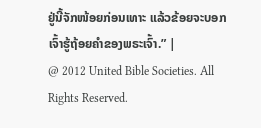ຢູ່ນີ້ຈັກໜ້ອຍກ່ອນເທາະ ແລ້ວຂ້ອຍຈະບອກເຈົ້າຮູ້ຖ້ອຍຄຳຂອງພຣະເຈົ້າ.” |
@ 2012 United Bible Societies. All Rights Reserved.